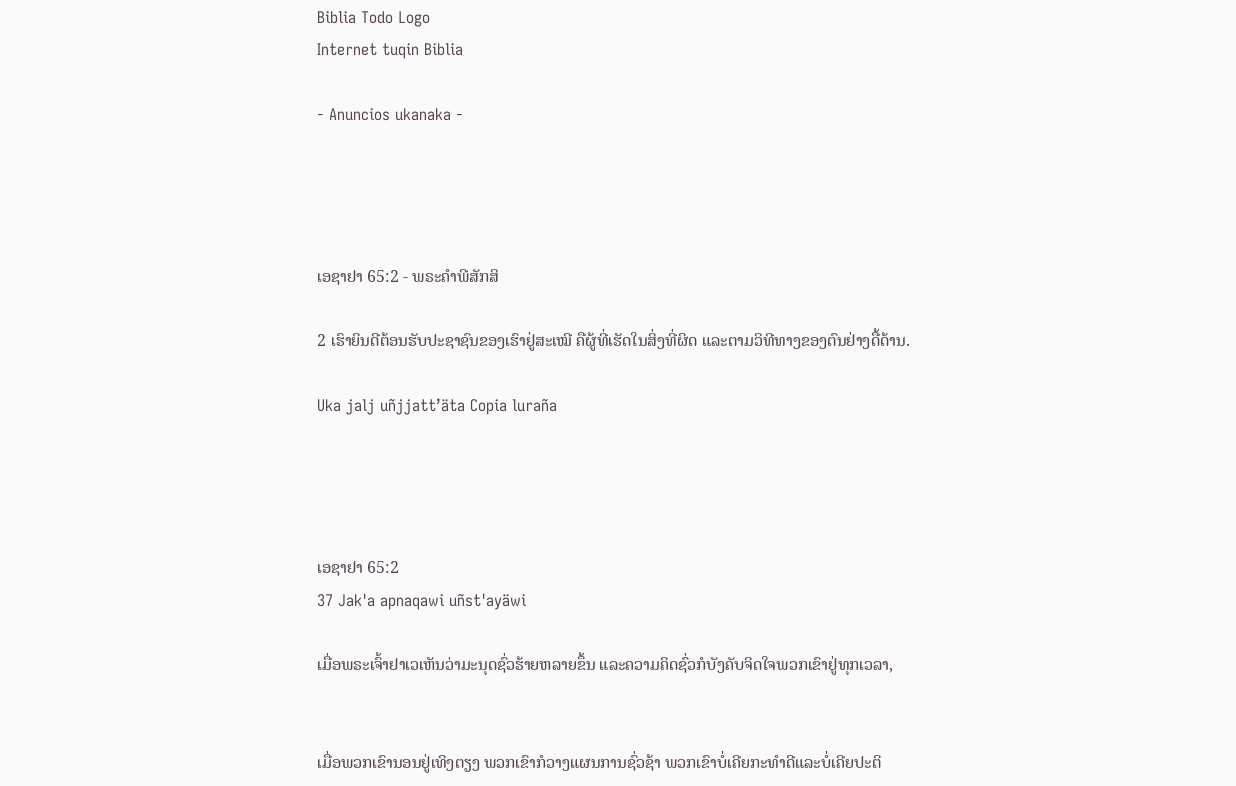Biblia Todo Logo
Internet tuqin Biblia

- Anuncios ukanaka -




ເອຊາຢາ 65:2 - ພຣະຄຳພີສັກສິ

2 ເຮົາຍິນດີຕ້ອນຮັບປະຊາຊົນຂອງເຮົາຢູ່ສະເໝີ ຄືຜູ້ທີ່ເຮັດໃນສິ່ງທີ່ຜິດ ແລະຕາມວິທີທາງຂອງຕົນຢ່າງດື້ດ້ານ.

Uka jalj uñjjattʼäta Copia luraña




ເອຊາຢາ 65:2
37 Jak'a apnaqawi uñst'ayäwi

ເມື່ອພຣະເຈົ້າຢາເວເຫັນວ່າມະນຸດຊົ່ວຮ້າຍຫລາຍຂຶ້ນ ແລະຄວາມຄິດຊົ່ວກໍບັງຄັບຈິດໃຈພວກເຂົາຢູ່ທຸກເວລາ,


ເມື່ອພວກເຂົານອນຢູ່ເທິງຕຽງ ພວກເຂົາກໍວາງແຜນການຊົ່ວຊ້າ ພວກເຂົາບໍ່ເຄີຍກະທຳດີແລະບໍ່ເຄີຍປະຕິ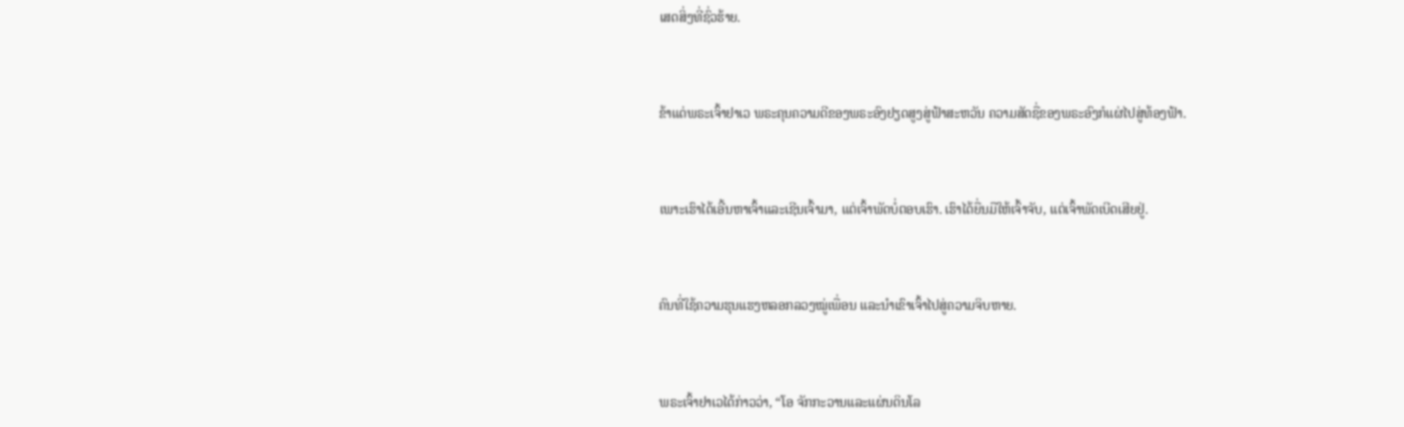ເສດສິ່ງທີ່ຊົ່ວຮ້າຍ.


ຂ້າແດ່ພຣະເຈົ້າຢາເວ ພຣະຄຸນຄວາມດີຂອງພຣະອົງຢຽດສູງສູ່ຟ້າສະຫວັນ ຄວາມສັດຊື່ຂອງພຣະອົງກໍແຜ່ໄປສູ່ທ້ອງຟ້າ.


ເພາະເຮົາໄດ້ເອີ້ນຫາເຈົ້າແລະເຊີນເຈົ້າມາ, ແຕ່ເຈົ້າພັດບໍ່ຕອບເຮົາ. ເຮົາໄດ້ຍື່ນມືໃຫ້ເຈົ້າຈັບ, ແຕ່ເຈົ້າພັດເບີດເສີຍຢູ່.


ຄົນທີ່ໃຊ້ຄວາມຮຸນແຮງຫລອກລວງໝູ່ເພື່ອນ ແລະນຳເຂົາເຈົ້າໄປສູ່ຄວາມຈິບຫາຍ.


ພຣະເຈົ້າຢາເວໄດ້ກ່າວວ່າ, “ໂອ ຈັກກະວານແລະແຜ່ນດິນໂລ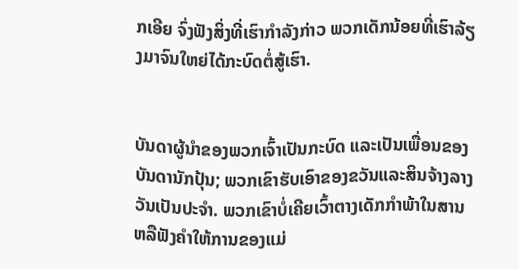ກເອີຍ ຈົ່ງຟັງສິ່ງທີ່ເຮົາກຳລັງກ່າວ ພວກເດັກນ້ອຍທີ່ເຮົາລ້ຽງມາຈົນໃຫຍ່ໄດ້ກະບົດຕໍ່ສູ້ເຮົາ.


ບັນດາຜູ້ນຳຂອງພວກເຈົ້າເປັນກະບົດ ແລະເປັນເພື່ອນຂອງບັນດານັກປຸ້ນ; ພວກເຂົາຮັບເອົາຂອງຂວັນແລະສິນຈ້າງລາງວັນເປັນປະຈຳ. ພວກເຂົາບໍ່ເຄີຍເວົ້າຕາງເດັກກຳພ້າໃນສານ ຫລືຟັງຄຳໃຫ້ການຂອງແມ່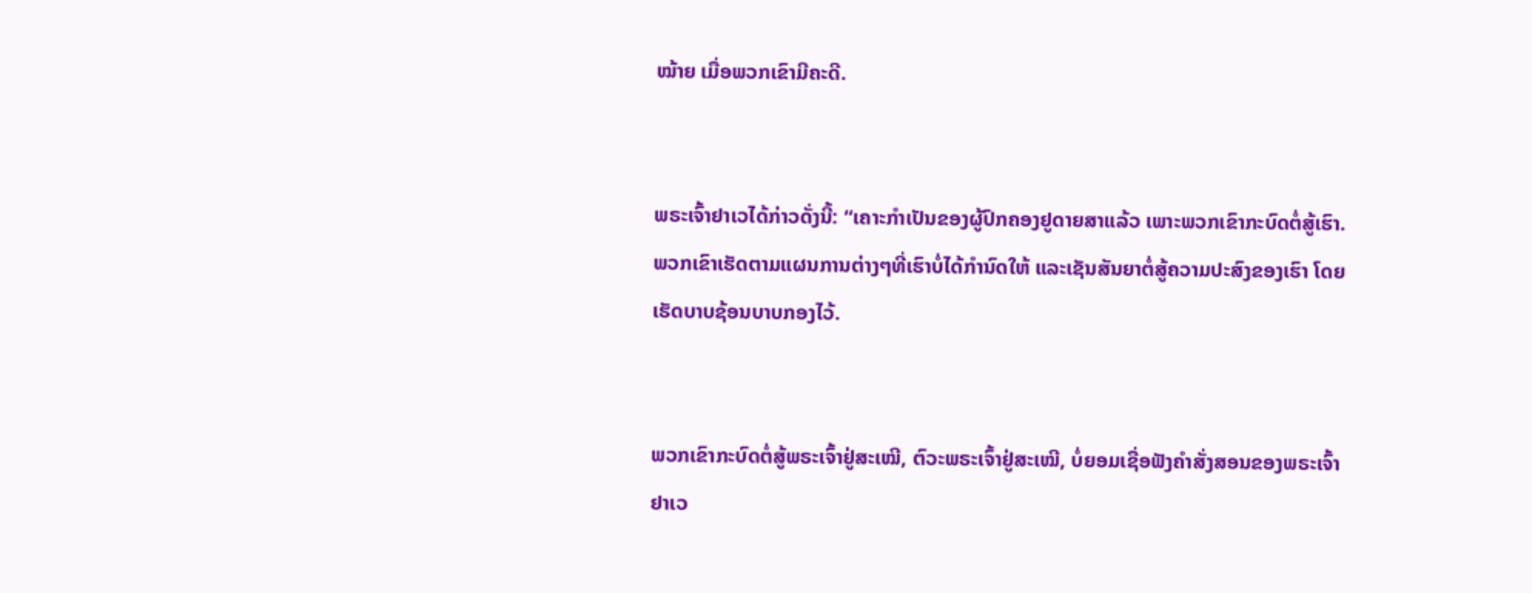ໝ້າຍ ເມື່ອພວກເຂົາມີຄະດີ.


ພຣະເຈົ້າຢາເວໄດ້ກ່າວດັ່ງນີ້: “ເຄາະກຳເປັນຂອງຜູ້ປົກຄອງຢູດາຍສາແລ້ວ ເພາະພວກເຂົາກະບົດຕໍ່ສູ້ເຮົາ. ພວກເຂົາເຮັດຕາມແຜນການຕ່າງໆທີ່ເຮົາບໍ່ໄດ້ກຳນົດໃຫ້ ແລະເຊັນສັນຍາຕໍ່ສູ້ຄວາມປະສົງຂອງເຮົາ ໂດຍເຮັດບາບຊ້ອນບາບກອງໄວ້.


ພວກເຂົາກະບົດຕໍ່ສູ້ພຣະເຈົ້າຢູ່ສະເໝີ, ຕົວະພຣະເຈົ້າຢູ່ສະເໝີ, ບໍ່ຍອມເຊື່ອຟັງຄຳສັ່ງສອນຂອງພຣະເຈົ້າຢາເວ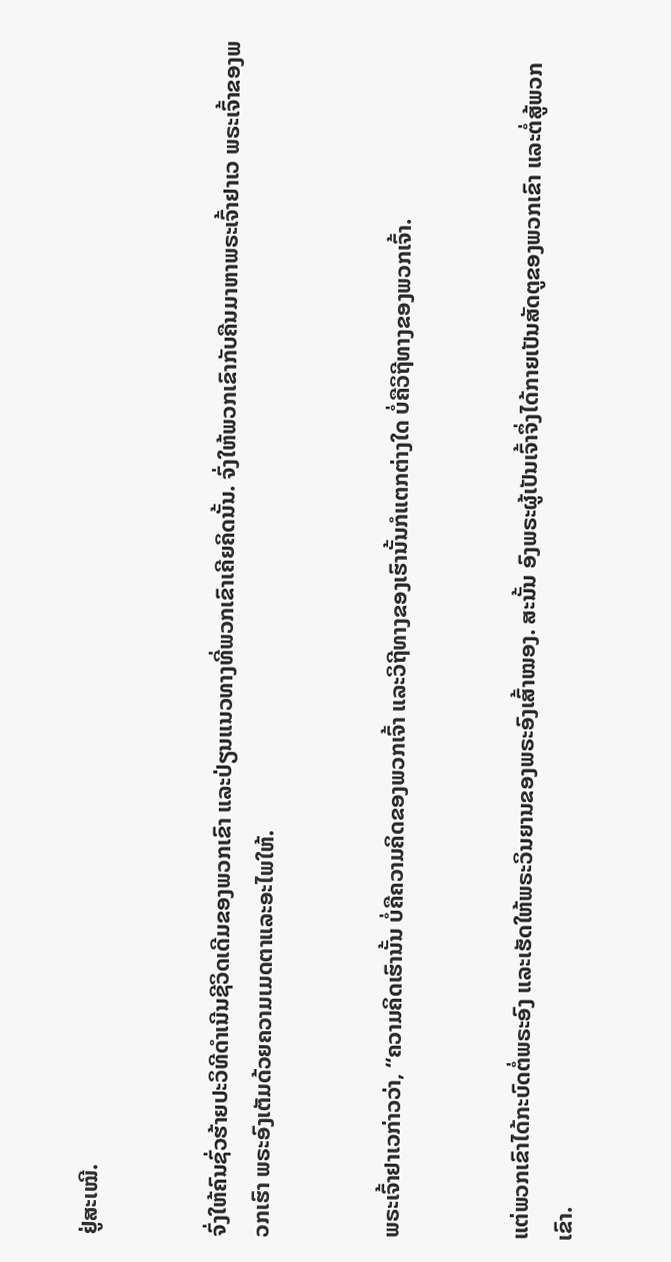ຢູ່ສະເໝີ.


ຈົ່ງໃຫ້ຄົນຊົ່ວຮ້າຍປະວິທີດຳເນີນຊີວິດເດີມຂອງພວກເຂົາ ແລະປ່ຽນແນວທາງທີ່ພວກເຂົາເຄີຍຄິດນັ້ນ. ຈົ່ງໃຫ້ພວກເຂົາກັບຄືນມາຫາພຣະເຈົ້າຢາເວ ພຣະເຈົ້າຂອງພວກເຮົາ ພຣະອົງເຕັມດ້ວຍຄວາມເມດຕາແລະອະໄພໃຫ້.


ພຣະເຈົ້າຢາເວກ່າວວ່າ, “ຄວາມຄິດເຮົານັ້ນ ບໍ່ຄືຄວາມຄິດຂອງພວກເຈົ້າ ແລະວິຖີທາງຂອງເຮົານັ້ນກໍແຕກຕ່າງໃດ ບໍ່ຄືວິຖີທາງຂອງພວກເຈົ້າ.


ແຕ່ພວກເຂົາໄດ້ກະບົດຕໍ່ພຣະອົງ ແລະເຮັດໃຫ້ພຣະວິນຍານຂອງພຣະອົງເສົ້າໝອງ. ສະນັ້ນ ອົງພຣະຜູ້ເປັນເຈົ້າຈຶ່ງໄດ້ກາຍເປັນສັດຕູຂອງພວກເຂົາ ແລະຕໍ່ສູ້ພວກເຂົາ.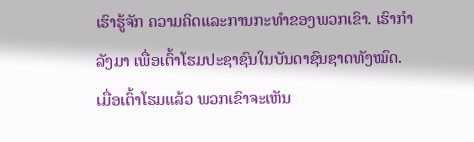ເຮົາຮູ້ຈັກ ຄວາມຄິດແລະການກະທຳຂອງພວກເຂົາ. ເຮົາກຳລັງມາ ເພື່ອເຕົ້າໂຮມປະຊາຊົນໃນບັນດາຊົນຊາດທັງໝົດ. ເມື່ອເຕົ້າໂຮມແລ້ວ ພວກເຂົາຈະເຫັນ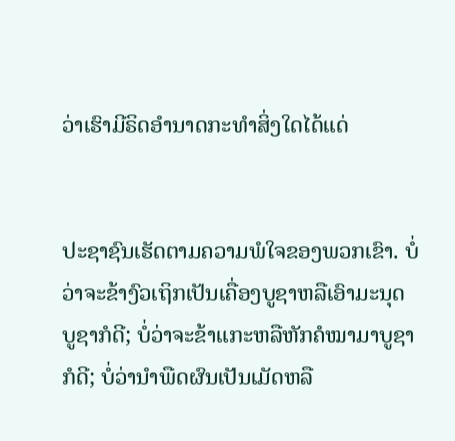ວ່າເຮົາມີຣິດອຳນາດກະທຳສິ່ງໃດໄດ້ແດ່


ປະຊາຊົນເຮັດຕາມຄວາມພໍໃຈຂອງພວກເຂົາ. ບໍ່ວ່າຈະຂ້າງົວເຖິກເປັນເຄື່ອງບູຊາຫລືເອົາມະນຸດບູຊາກໍດີ; ບໍ່ວ່າຈະຂ້າແກະຫລືຫັກຄໍໝາມາບູຊາກໍດີ; ບໍ່ວ່ານຳພືດຜົນເປັນເມັດຫລື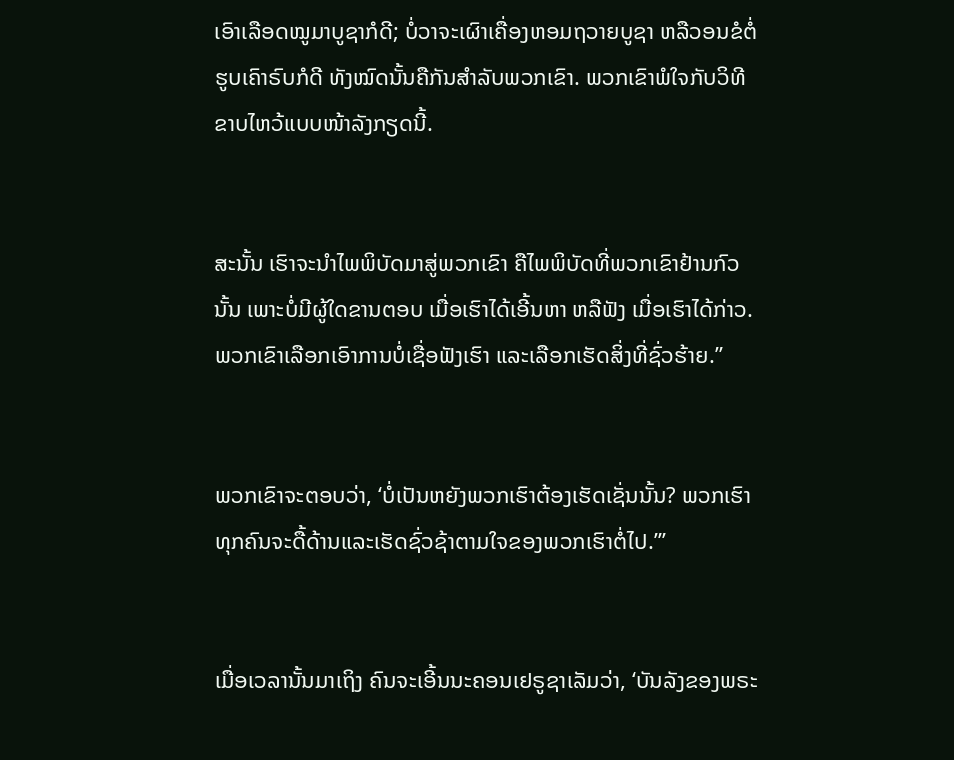ເອົາເລືອດໝູມາບູຊາກໍດີ; ບໍ່ວາຈະເຜົາເຄື່ອງຫອມຖວາຍບູຊາ ຫລືວອນຂໍຕໍ່ຮູບເຄົາຣົບກໍດີ ທັງໝົດນັ້ນຄືກັນສຳລັບພວກເຂົາ. ພວກເຂົາພໍໃຈກັບວິທີຂາບໄຫວ້ແບບໜ້າລັງກຽດນີ້.


ສະນັ້ນ ເຮົາຈະນຳໄພພິບັດມາສູ່ພວກເຂົາ ຄືໄພພິບັດທີ່ພວກເຂົາຢ້ານກົວນັ້ນ ເພາະບໍ່ມີຜູ້ໃດຂານຕອບ ເມື່ອເຮົາໄດ້ເອີ້ນຫາ ຫລືຟັງ ເມື່ອເຮົາໄດ້ກ່າວ. ພວກເຂົາເລືອກເອົາການບໍ່ເຊື່ອຟັງເຮົາ ແລະເລືອກເຮັດສິ່ງທີ່ຊົ່ວຮ້າຍ.”


ພວກເຂົາຈະຕອບວ່າ, ‘ບໍ່ເປັນຫຍັງພວກເຮົາຕ້ອງເຮັດເຊັ່ນນັ້ນ? ພວກເຮົາທຸກຄົນຈະດື້ດ້ານແລະເຮັດຊົ່ວຊ້າຕາມໃຈຂອງພວກເຮົາຕໍ່ໄປ.”’


ເມື່ອເວລານັ້ນມາເຖິງ ຄົນຈະເອີ້ນນະຄອນເຢຣູຊາເລັມວ່າ, ‘ບັນລັງຂອງພຣະ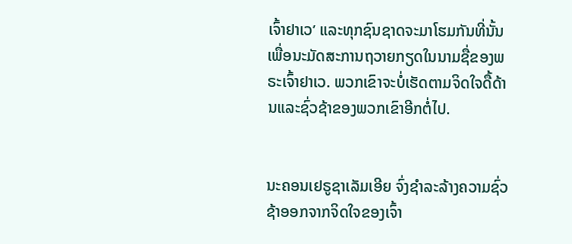ເຈົ້າຢາເວ’ ແລະທຸກຊົນຊາດຈະມາໂຮມກັນທີ່ນັ້ນເພື່ອນະມັດສະການຖວາຍກຽດໃນນາມຊື່ຂອງພຣະເຈົ້າຢາເວ. ພວກເຂົາຈະບໍ່ເຮັດຕາມຈິດໃຈດື້ດ້ານແລະຊົ່ວຊ້າຂອງພວກເຂົາອີກຕໍ່ໄປ.


ນະຄອນເຢຣູຊາເລັມເອີຍ ຈົ່ງຊຳລະລ້າງຄວາມຊົ່ວຊ້າອອກຈາກຈິດໃຈຂອງເຈົ້າ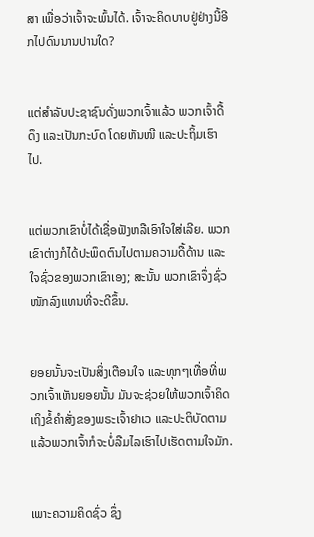ສາ ເພື່ອວ່າເຈົ້າຈະພົ້ນໄດ້. ເຈົ້າຈະຄິດບາບຢູ່ຢ່າງນີ້ອີກໄປດົນນານປານໃດ?


ແຕ່ສຳລັບປະຊາຊົນດັ່ງພວກເຈົ້າແລ້ວ ພວກເຈົ້າດື້ດຶງ ແລະເປັນກະບົດ ໂດຍຫັນໜີ ແລະປະຖິ້ມເຮົາໄປ.


ແຕ່ພວກເຂົາບໍ່ໄດ້ເຊື່ອຟັງຫລືເອົາໃຈໃສ່ເລີຍ. ພວກເຂົາຕ່າງກໍໄດ້ປະພຶດຕົນໄປຕາມຄວາມດື້ດ້ານ ແລະໃຈຊົ່ວຂອງພວກເຂົາເອງ; ສະນັ້ນ ພວກເຂົາຈຶ່ງຊົ່ວໜັກລົງແທນທີ່ຈະດີຂຶ້ນ.


ຍອຍນັ້ນຈະເປັນສິ່ງເຕືອນໃຈ ແລະທຸກໆເທື່ອທີ່ພວກເຈົ້າເຫັນຍອຍນັ້ນ ມັນຈະຊ່ວຍໃຫ້ພວກເຈົ້າຄິດເຖິງຂໍ້ຄຳສັ່ງຂອງພຣະເຈົ້າຢາເວ ແລະປະຕິບັດຕາມ ແລ້ວພວກເຈົ້າກໍຈະບໍ່ລືມໄລເຮົາໄປເຮັດຕາມໃຈມັກ.


ເພາະຄວາມຄິດຊົ່ວ ຊຶ່ງ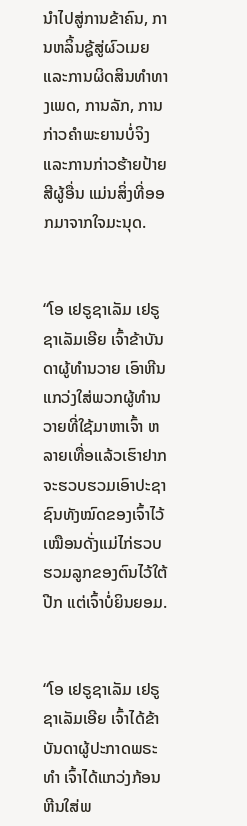ນຳໄປສູ່ການຂ້າຄົນ, ການຫລິ້ນຊູ້ສູ່ຜົວເມຍ ແລະການຜິດສິນທຳທາງເພດ, ການລັກ, ການກ່າວຄຳພະຍານບໍ່ຈິງ ແລະການກ່າວຮ້າຍປ້າຍສີຜູ້ອື່ນ ແມ່ນສິ່ງທີ່ອອກມາຈາກໃຈມະນຸດ.


“ໂອ ເຢຣູຊາເລັມ ເຢຣູຊາເລັມເອີຍ ເຈົ້າຂ້າບັນດາຜູ້ທຳນວາຍ ເອົາຫີນແກວ່ງໃສ່ພວກຜູ້ທຳນວາຍທີ່ໃຊ້ມາຫາເຈົ້າ ຫລາຍເທື່ອແລ້ວເຮົາຢາກຈະຮວບຮວມເອົາປະຊາຊົນທັງໝົດຂອງເຈົ້າໄວ້ ເໝືອນດັ່ງແມ່ໄກ່ຮວບຮວມລູກຂອງຕົນໄວ້ໃຕ້ປີກ ແຕ່ເຈົ້າບໍ່ຍິນຍອມ.


“ໂອ ເຢຣູຊາເລັມ ເຢຣູຊາເລັມເອີຍ ເຈົ້າໄດ້ຂ້າບັນດາຜູ້ປະກາດພຣະທຳ ເຈົ້າໄດ້ແກວ່ງກ້ອນຫີນໃສ່ພ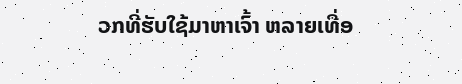ວກທີ່ຮັບໃຊ້ມາຫາເຈົ້າ ຫລາຍເທື່ອ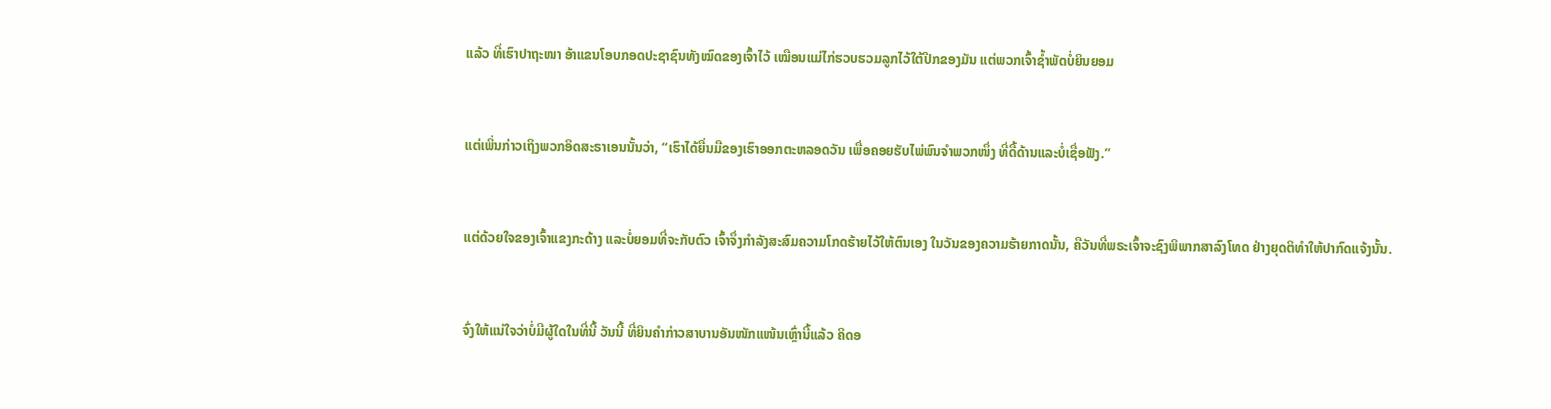ແລ້ວ ທີ່ເຮົາປາຖະໜາ ອ້າແຂນໂອບກອດປະຊາຊົນທັງໝົດຂອງເຈົ້າໄວ້ ເໝືອນແມ່ໄກ່ຮວບຮວມລູກໄວ້ໃຕ້ປີກຂອງມັນ ແຕ່ພວກເຈົ້າຊໍ້າພັດບໍ່ຍິນຍອມ


ແຕ່ເພິ່ນກ່າວເຖິງພວກອິດສະຣາເອນນັ້ນວ່າ, “ເຮົາໄດ້ຍື່ນມືຂອງເຮົາອອກຕະຫລອດວັນ ເພື່ອຄອຍຮັບໄພ່ພົນຈຳພວກໜຶ່ງ ທີ່ດື້ດ້ານແລະບໍ່ເຊື່ອຟັງ.”


ແຕ່ດ້ວຍໃຈຂອງເຈົ້າແຂງກະດ້າງ ແລະບໍ່ຍອມທີ່ຈະກັບຕົວ ເຈົ້າຈຶ່ງກຳລັງສະສົມຄວາມໂກດຮ້າຍໄວ້ໃຫ້ຕົນເອງ ໃນວັນຂອງຄວາມຮ້າຍກາດນັ້ນ, ຄືວັນທີ່ພຣະເຈົ້າຈະຊົງພິພາກສາລົງໂທດ ຢ່າງຍຸດຕິທຳໃຫ້ປາກົດແຈ້ງນັ້ນ.


ຈົ່ງໃຫ້ແນ່ໃຈວ່າບໍ່ມີຜູ້ໃດໃນທີ່ນີ້ ວັນນີ້ ທີ່ຍິນຄຳກ່າວສາບານອັນໜັກແໜ້ນເຫຼົ່ານີ້ແລ້ວ ຄິດອ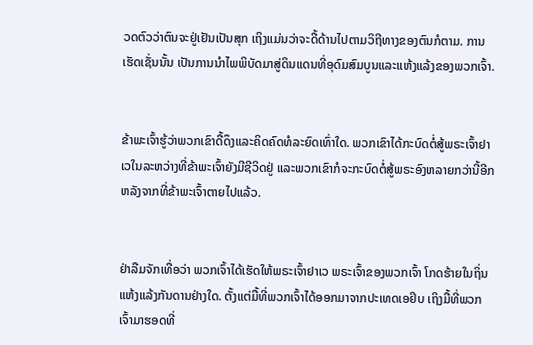ວດຕົວວ່າຕົນຈະຢູ່ເຢັນເປັນສຸກ ເຖິງແມ່ນວ່າຈະດື້ດ້ານໄປຕາມວິຖີທາງຂອງຕົນກໍຕາມ. ການເຮັດເຊັ່ນນັ້ນ ເປັນການນຳໄພພິບັດມາສູ່ດິນແດນທີ່ອຸດົມສົມບູນແລະແຫ້ງແລ້ງຂອງພວກເຈົ້າ.


ຂ້າພະເຈົ້າຮູ້ວ່າພວກເຂົາດື້ດຶງແລະຄິດຄົດທໍລະຍົດເທົ່າໃດ. ພວກເຂົາໄດ້ກະບົດຕໍ່ສູ້ພຣະເຈົ້າຢາເວໃນລະຫວ່າງທີ່ຂ້າພະເຈົ້າຍັງມີຊີວິດຢູ່ ແລະພວກເຂົາກໍຈະກະບົດຕໍ່ສູ້ພຣະອົງຫລາຍກວ່ານີ້ອີກ ຫລັງຈາກທີ່ຂ້າພະເຈົ້າຕາຍໄປແລ້ວ.


ຢ່າລືມຈັກເທື່ອວ່າ ພວກເຈົ້າໄດ້ເຮັດໃຫ້ພຣະເຈົ້າຢາເວ ພຣະເຈົ້າຂອງພວກເຈົ້າ ໂກດຮ້າຍໃນຖິ່ນແຫ້ງແລ້ງກັນດານຢ່າງໃດ. ຕັ້ງແຕ່ມື້ທີ່ພວກເຈົ້າໄດ້ອອກມາຈາກປະເທດເອຢິບ ເຖິງມື້ທີ່ພວກເຈົ້າມາຮອດທີ່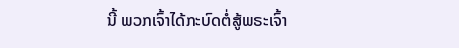ນີ້ ພວກເຈົ້າໄດ້ກະບົດຕໍ່ສູ້ພຣະເຈົ້າ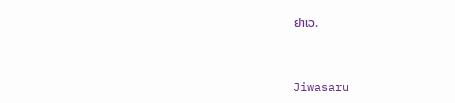ຢາເວ.


Jiwasaru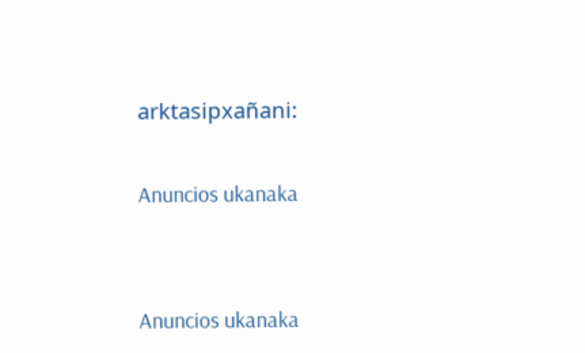arktasipxañani:

Anuncios ukanaka


Anuncios ukanaka